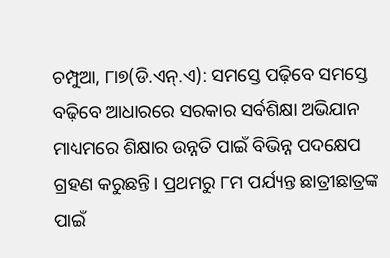ଚମ୍ପୁଆ, ୮ା୭(ଡି.ଏନ୍.ଏ): ସମସ୍ତେ ପଢ଼ିବେ ସମସ୍ତେ ବଢ଼ିବେ ଆଧାରରେ ସରକାର ସର୍ବଶିକ୍ଷା ଅଭିଯାନ ମାଧ୍ୟମରେ ଶିକ୍ଷାର ଉନ୍ନତି ପାଇଁ ବିଭିନ୍ନ ପଦକ୍ଷେପ ଗ୍ରହଣ କରୁଛନ୍ତି। ପ୍ରଥମରୁ ୮ମ ପର୍ଯ୍ୟନ୍ତ ଛାତ୍ରୀଛାତ୍ରଙ୍କ ପାଇଁ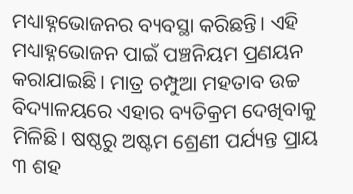ମଧ୍ୟାହ୍ନଭୋଜନର ବ୍ୟବସ୍ଥା କରିଛନ୍ତି। ଏହି ମଧ୍ୟାହ୍ନଭୋଜନ ପାଇଁ ପଞ୍ଚନିୟମ ପ୍ରଣୟନ କରାଯାଇଛି। ମାତ୍ର ଚମ୍ପୁଆ ମହତାବ ଉଚ୍ଚ ବିଦ୍ୟାଳୟରେ ଏହାର ବ୍ୟତିକ୍ରମ ଦେଖିବାକୁ ମିଳିଛି। ଷଷ୍ଠରୁ ଅଷ୍ଟମ ଶ୍ରେଣୀ ପର୍ଯ୍ୟନ୍ତ ପ୍ରାୟ ୩ ଶହ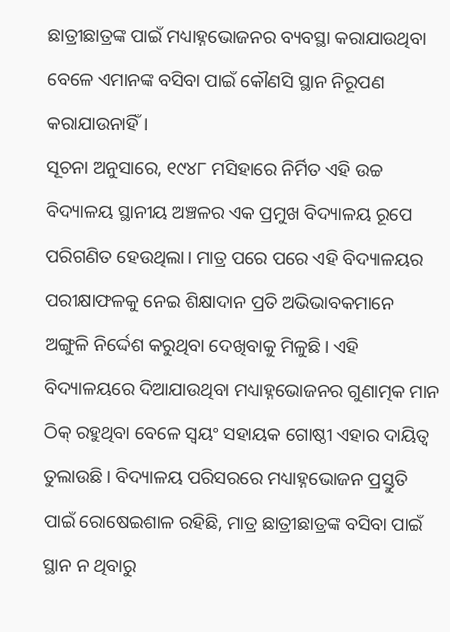ଛାତ୍ରୀଛାତ୍ରଙ୍କ ପାଇଁ ମଧ୍ୟାହ୍ନଭୋଜନର ବ୍ୟବସ୍ଥା କରାଯାଉଥିବା ବେଳେ ଏମାନଙ୍କ ବସିବା ପାଇଁ କୌଣସି ସ୍ଥାନ ନିରୂପଣ କରାଯାଉନାହିଁ।
ସୂଚନା ଅନୁସାରେ, ୧୯୪୮ ମସିହାରେ ନିର୍ମିତ ଏହି ଉଚ୍ଚ ବିଦ୍ୟାଳୟ ସ୍ଥାନୀୟ ଅଞ୍ଚଳର ଏକ ପ୍ରମୁଖ ବିଦ୍ୟାଳୟ ରୂପେ ପରିଗଣିତ ହେଉଥିଲା। ମାତ୍ର ପରେ ପରେ ଏହି ବିଦ୍ୟାଳୟର ପରୀକ୍ଷାଫଳକୁ ନେଇ ଶିକ୍ଷାଦାନ ପ୍ରତି ଅଭିଭାବକମାନେ ଅଙ୍ଗୁଳି ନିର୍ଦ୍ଦେଶ କରୁଥିବା ଦେଖିବାକୁ ମିଳୁଛି। ଏହି ବିଦ୍ୟାଳୟରେ ଦିଆଯାଉଥିବା ମଧ୍ୟାହ୍ନଭୋଜନର ଗୁଣାତ୍ମକ ମାନ ଠିକ୍ ରହୁଥିବା ବେଳେ ସ୍ବୟଂ ସହାୟକ ଗୋଷ୍ଠୀ ଏହାର ଦାୟିତ୍ୱ ତୁଲାଉଛି। ବିଦ୍ୟାଳୟ ପରିସରରେ ମଧ୍ୟାହ୍ନଭୋଜନ ପ୍ରସ୍ତୁତି ପାଇଁ ରୋଷେଇଶାଳ ରହିଛି, ମାତ୍ର ଛାତ୍ରୀଛାତ୍ରଙ୍କ ବସିବା ପାଇଁ ସ୍ଥାନ ନ ଥିବାରୁ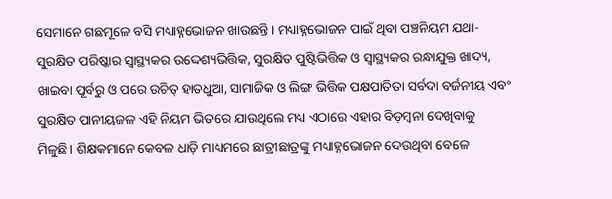ସେମାନେ ଗଛମୂଳେ ବସି ମଧ୍ୟାହ୍ନଭୋଜନ ଖାଉଛନ୍ତି। ମଧ୍ୟାହ୍ନଭୋଜନ ପାଇଁ ଥିବା ପଞ୍ଚନିୟମ ଯଥା- ସୁରକ୍ଷିତ ପରିଷ୍କାର ସ୍ବାସ୍ଥ୍ୟକର ଉଦ୍ଦେଶ୍ୟଭିତ୍ତିକ, ସୁରକ୍ଷିତ ପୁଷ୍ଟିଭିତ୍ତିକ ଓ ସ୍ବାସ୍ଥ୍ୟକର ରନ୍ଧାଯୁକ୍ତ ଖାଦ୍ୟ, ଖାଇବା ପୂର୍ବରୁ ଓ ପରେ ଉଚିତ୍ ହାତଧୁଆ, ସାମାଜିକ ଓ ଲିଙ୍ଗ ଭିତ୍ତିକ ପକ୍ଷପାତିତା ସର୍ବଦା ବର୍ଜନୀୟ ଏବଂ ସୁରକ୍ଷିତ ପାନୀୟଜଳ ଏହି ନିୟମ ଭିତରେ ଯାଉଥିଲେ ମଧ୍ୟ ଏଠାରେ ଏହାର ବିଡ଼ମ୍ବନା ଦେଖିବାକୁ ମିଳୁଛି। ଶିକ୍ଷକମାନେ କେବଳ ଧାଡ଼ି ମାଧ୍ୟମରେ ଛାତ୍ରୀଛାତ୍ରଙ୍କୁ ମଧ୍ୟାହ୍ନଭୋଜନ ଦେଉଥିବା ବେଳେ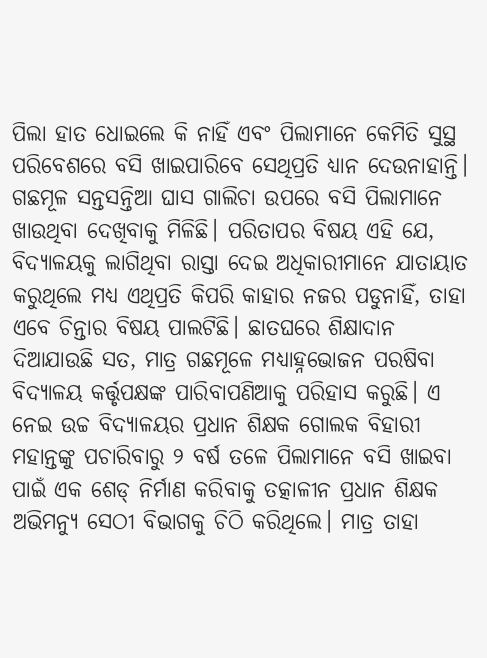ପିଲା ହାତ ଧୋଇଲେ କି ନାହିଁ ଏବଂ ପିଲାମାନେ କେମିତି ସୁସ୍ଥ ପରିବେଶରେ ବସି ଖାଇପାରିବେ ସେଥିପ୍ରତି ଧ୍ୟାନ ଦେଉନାହାନ୍ତି। ଗଛମୂଳ ସନ୍ତସନ୍ତିଆ ଘାସ ଗାଲିଚା ଉପରେ ବସି ପିଲାମାନେ ଖାଉଥିବା ଦେଖିବାକୁ ମିଳିଛି। ପରିତାପର ବିଷୟ ଏହି ଯେ, ବିଦ୍ୟାଳୟକୁ ଲାଗିଥିବା ରାସ୍ତା ଦେଇ ଅଧିକାରୀମାନେ ଯାତାୟାତ କରୁଥିଲେ ମଧ୍ୟ ଏଥିପ୍ରତି କିପରି କାହାର ନଜର ପଡୁନାହିଁ, ତାହା ଏବେ ଚିନ୍ତାର ବିଷୟ ପାଲଟିଛି। ଛାତଘରେ ଶିକ୍ଷାଦାନ ଦିଆଯାଉଛି ସତ, ମାତ୍ର ଗଛମୂଳେ ମଧ୍ୟାହ୍ନଭୋଜନ ପରଷିବା ବିଦ୍ୟାଳୟ କର୍ତ୍ତୃପକ୍ଷଙ୍କ ପାରିବାପଣିଆକୁ ପରିହାସ କରୁଛି। ଏ ନେଇ ଉଚ୍ଚ ବିଦ୍ୟାଳୟର ପ୍ରଧାନ ଶିକ୍ଷକ ଗୋଲକ ବିହାରୀ ମହାନ୍ତଙ୍କୁ ପଚାରିବାରୁ ୨ ବର୍ଷ ତଳେ ପିଲାମାନେ ବସି ଖାଇବା ପାଇଁ ଏକ ଶେଡ୍ ନିର୍ମାଣ କରିବାକୁ ତତ୍କାଳୀନ ପ୍ରଧାନ ଶିକ୍ଷକ ଅଭିମନ୍ୟୁ ସେଠୀ ବିଭାଗକୁ ଚିଠି କରିଥିଲେ। ମାତ୍ର ତାହା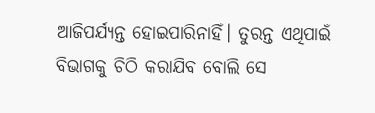ଆଜିପର୍ଯ୍ୟନ୍ତ ହୋଇପାରିନାହିଁ। ତୁରନ୍ତ ଏଥିପାଇଁ ବିଭାଗକୁ ଚିଠି କରାଯିବ ବୋଲି ସେ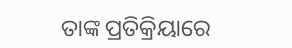ତାଙ୍କ ପ୍ରତିକ୍ରିୟାରେ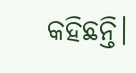କହିଛନ୍ତି।